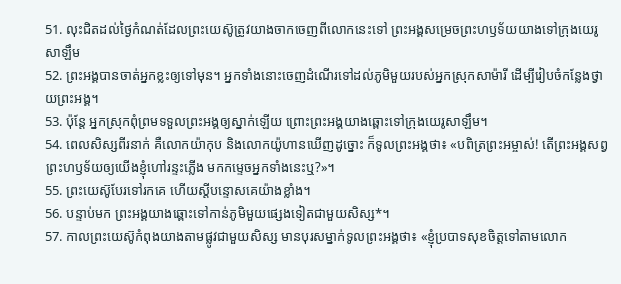51. លុះជិតដល់ថ្ងៃកំណត់ដែលព្រះយេស៊ូត្រូវយាងចាកចេញពីលោកនេះទៅ ព្រះអង្គសម្រេចព្រះហឫទ័យយាងទៅក្រុងយេរូសាឡឹម
52. ព្រះអង្គបានចាត់អ្នកខ្លះឲ្យទៅមុន។ អ្នកទាំងនោះចេញដំណើរទៅដល់ភូមិមួយរបស់អ្នកស្រុកសាម៉ារី ដើម្បីរៀបចំកន្លែងថ្វាយព្រះអង្គ។
53. ប៉ុន្តែ អ្នកស្រុកពុំព្រមទទួលព្រះអង្គឲ្យស្នាក់ឡើយ ព្រោះព្រះអង្គយាងឆ្ពោះទៅក្រុងយេរូសាឡឹម។
54. ពេលសិស្សពីរនាក់ គឺលោកយ៉ាកុប និងលោកយ៉ូហានឃើញដូច្នោះ ក៏ទូលព្រះអង្គថា៖ «បពិត្រព្រះអម្ចាស់! តើព្រះអង្គសព្វព្រះហឫទ័យឲ្យយើងខ្ញុំហៅរន្ទះភ្លើង មកកម្ទេចអ្នកទាំងនេះឬ?»។
55. ព្រះយេស៊ូបែរទៅរកគេ ហើយស្ដីបន្ទោសគេយ៉ាងខ្លាំង។
56. បន្ទាប់មក ព្រះអង្គយាងឆ្ពោះទៅកាន់ភូមិមួយផ្សេងទៀតជាមួយសិស្ស*។
57. កាលព្រះយេស៊ូកំពុងយាងតាមផ្លូវជាមួយសិស្ស មានបុរសម្នាក់ទូលព្រះអង្គថា៖ «ខ្ញុំប្របាទសុខចិត្តទៅតាមលោក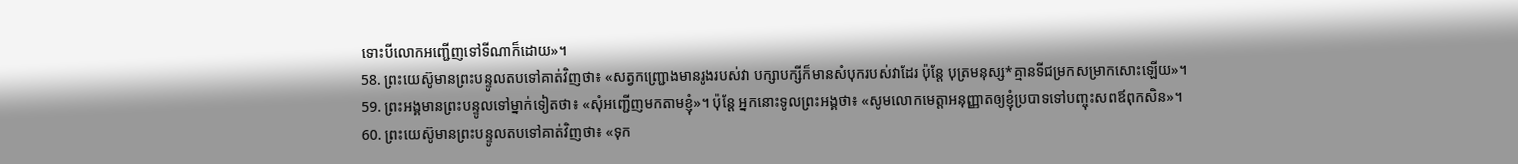ទោះបីលោកអញ្ជើញទៅទីណាក៏ដោយ»។
58. ព្រះយេស៊ូមានព្រះបន្ទូលតបទៅគាត់វិញថា៖ «សត្វកញ្ជ្រោងមានរូងរបស់វា បក្សាបក្សីក៏មានសំបុករបស់វាដែរ ប៉ុន្តែ បុត្រមនុស្ស*គ្មានទីជម្រកសម្រាកសោះឡើយ»។
59. ព្រះអង្គមានព្រះបន្ទូលទៅម្នាក់ទៀតថា៖ «សុំអញ្ជើញមកតាមខ្ញុំ»។ ប៉ុន្តែ អ្នកនោះទូលព្រះអង្គថា៖ «សូមលោកមេត្តាអនុញ្ញាតឲ្យខ្ញុំប្របាទទៅបញ្ចុះសពឪពុកសិន»។
60. ព្រះយេស៊ូមានព្រះបន្ទូលតបទៅគាត់វិញថា៖ «ទុក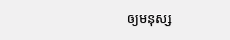ឲ្យមនុស្ស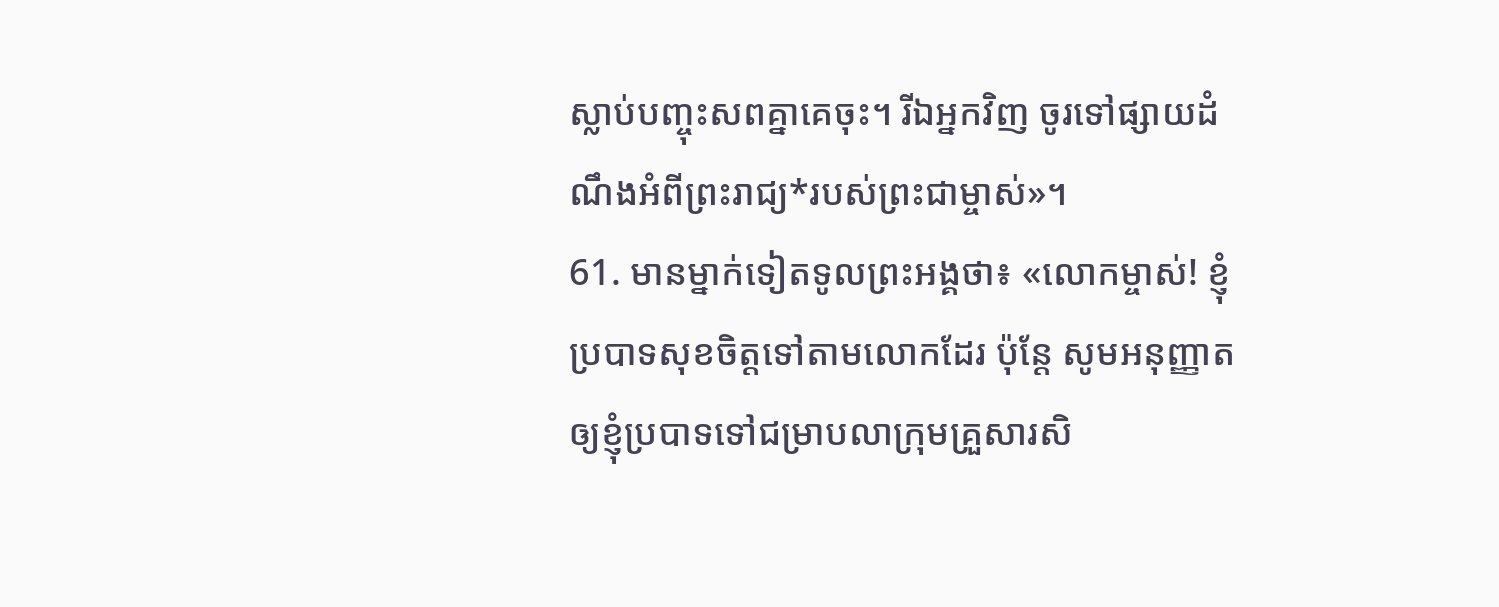ស្លាប់បញ្ចុះសពគ្នាគេចុះ។ រីឯអ្នកវិញ ចូរទៅផ្សាយដំណឹងអំពីព្រះរាជ្យ*របស់ព្រះជាម្ចាស់»។
61. មានម្នាក់ទៀតទូលព្រះអង្គថា៖ «លោកម្ចាស់! ខ្ញុំប្របាទសុខចិត្តទៅតាមលោកដែរ ប៉ុន្តែ សូមអនុញ្ញាតឲ្យខ្ញុំប្របាទទៅជម្រាបលាក្រុមគ្រួសារសិ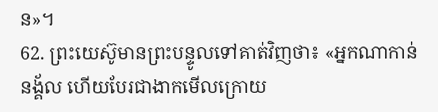ន»។
62. ព្រះយេស៊ូមានព្រះបន្ទូលទៅគាត់វិញថា៖ «អ្នកណាកាន់នង្គ័ល ហើយបែរជាងាកមើលក្រោយ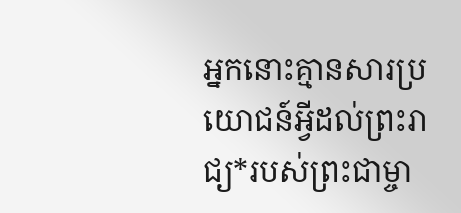អ្នកនោះគ្មានសារប្រយោជន៍អ្វីដល់ព្រះរាជ្យ*របស់ព្រះជាម្ចា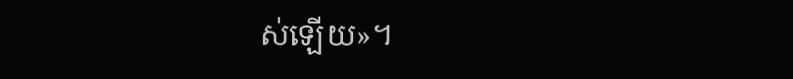ស់ឡើយ»។